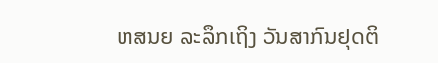ຫສນຍ ລະລຶກເຖິງ ວັນສາກົນຢຸດຕິ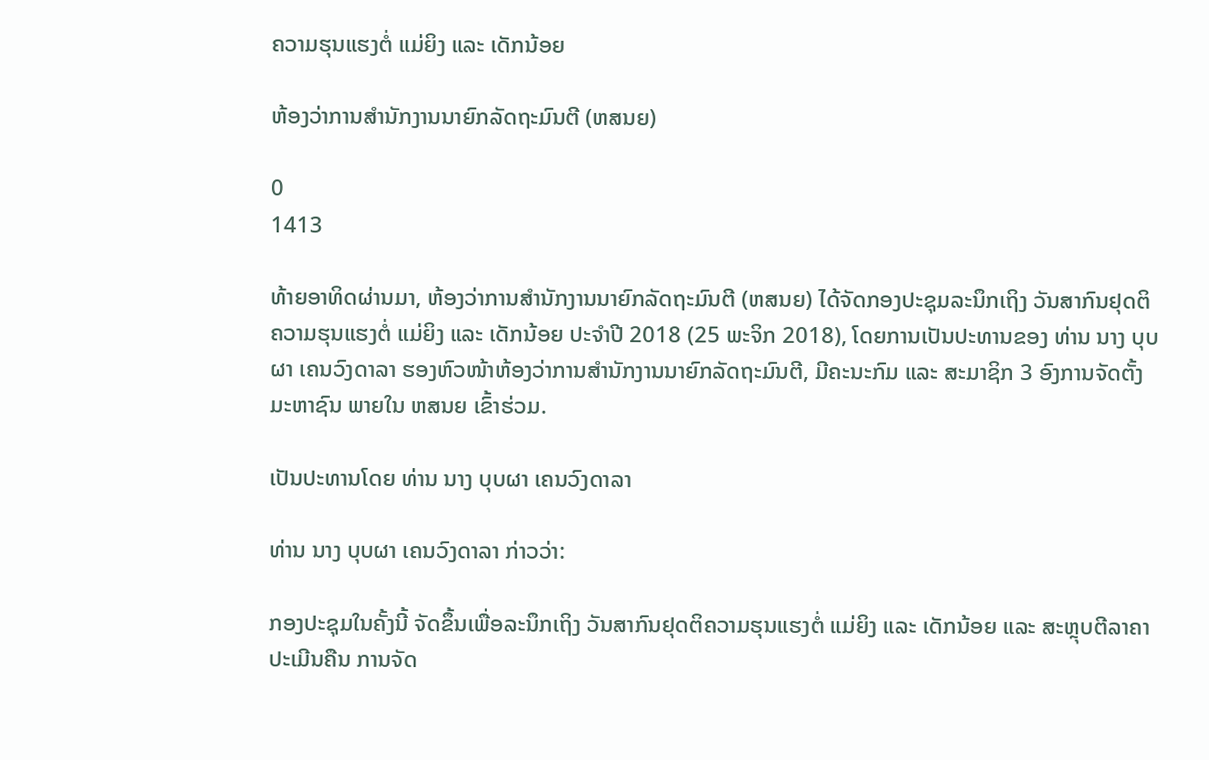ຄວາມຮຸນແຮງຕໍ່ ແມ່ຍິງ ແລະ ເດັກນ້ອຍ

ຫ້ອງວ່າການສຳນັກງານນາຍົກລັດຖະມົນຕີ (ຫສນຍ)

0
1413

ທ້າຍອາທິດຜ່ານມາ, ຫ້ອງວ່າການສຳນັກງານນາຍົກລັດຖະມົນຕີ (ຫສນຍ) ໄດ້ຈັດກອງປະຊຸມລະນຶກເຖິງ ວັນສາກົນຢຸດຕິຄວາມຮຸນແຮງຕໍ່ ແມ່ຍິງ ແລະ ເດັກນ້ອຍ ປະຈຳປີ 2018 (25 ພະຈິກ 2018), ໂດຍການເປັນປະທານຂອງ ທ່ານ ນາງ ບຸບຜາ ເຄນວົງດາລາ ຮອງຫົວໜ້າຫ້ອງວ່າການສຳນັກງານນາຍົກລັດຖະມົນຕີ, ມີຄະນະກົມ ແລະ ສະມາຊິກ 3 ອົງການຈັດຕັ້ງມະຫາຊົນ ພາຍໃນ ຫສນຍ ເຂົ້າຮ່ວມ.

ເປັນປະທານໂດຍ ທ່ານ ນາງ ບຸບຜາ ເຄນວົງດາລາ

ທ່ານ ນາງ ບຸບຜາ ເຄນວົງດາລາ ກ່າວວ່າ:

ກອງປະຊຸມໃນຄັ້ງນີ້ ຈັດຂຶ້ນເພື່ອລະນຶກເຖິງ ວັນສາກົນຢຸດຕິຄວາມຮຸນແຮງຕໍ່ ແມ່ຍິງ ແລະ ເດັກນ້ອຍ ແລະ ສະຫຼຸບຕີລາຄາປະເມີນຄືນ ການຈັດ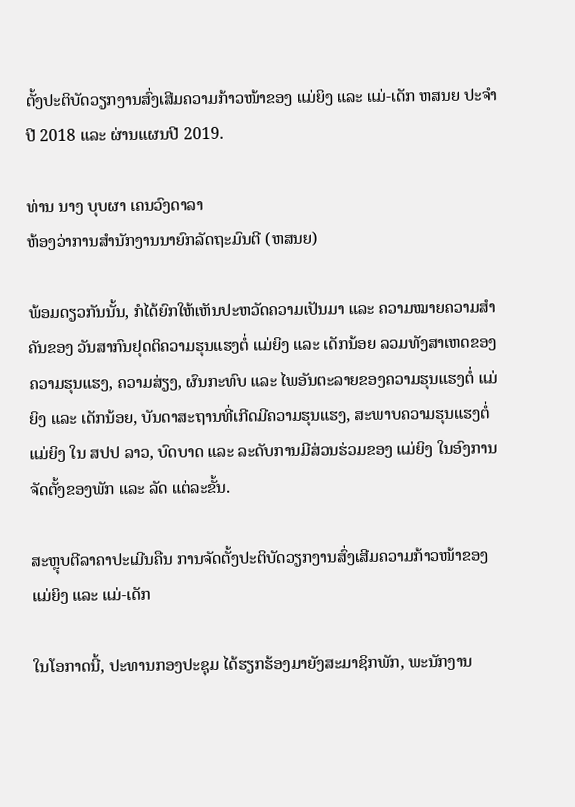ຕັ້ງປະຕິບັດວຽກງານສົ່ງເສີມຄວາມກ້າວໜ້າຂອງ ແມ່ຍິງ ແລະ ແມ່-ເດັກ ຫສນຍ ປະຈຳປີ 2018 ແລະ ຜ່ານແຜນປີ 2019.

ທ່ານ ນາງ ບຸບຜາ ເຄນວົງດາລາ
ຫ້ອງວ່າການສຳນັກງານນາຍົກລັດຖະມົນຕີ (ຫສນຍ)

ພ້ອມດຽວກັນນັ້ນ, ກໍໄດ້ຍົກໃຫ້ເຫັນປະຫວັດຄວາມເປັນມາ ແລະ ຄວາມໝາຍຄວາມສຳຄັນຂອງ ວັນສາກົນຢຸດຕິຄວາມຮຸນແຮງຕໍ່ ແມ່ຍິງ ແລະ ເດັກນ້ອຍ ລວມທັງສາເຫດຂອງຄວາມຮຸນແຮງ, ຄວາມສ່ຽງ, ຜົນກະທົບ ແລະ ໄພອັນຕະລາຍຂອງຄວາມຮຸນແຮງຕໍ່ ແມ່ຍິງ ແລະ ເດັກນ້ອຍ, ບັນດາສະຖານທີ່ເກີດມີຄວາມຮຸນແຮງ, ສະພາບຄວາມຮຸນແຮງຕໍ່ ແມ່ຍິງ ໃນ ສປປ ລາວ, ບົດບາດ ແລະ ລະດັບການມີສ່ວນຮ່ວມຂອງ ແມ່ຍິງ ໃນອົງການຈັດຕັ້ງຂອງພັກ ແລະ ລັດ ແຕ່ລະຂັ້ນ.

ສະຫຼຸບຕີລາຄາປະເມີນຄືນ ການຈັດຕັ້ງປະຕິບັດວຽກງານສົ່ງເສີມຄວາມກ້າວໜ້າຂອງ ແມ່ຍິງ ແລະ ແມ່-ເດັກ

ໃນໂອກາດນີ້, ປະທານກອງປະຊຸມ ໄດ້ຮຽກຮ້ອງມາຍັງສະມາຊິກພັກ, ພະນັກງານ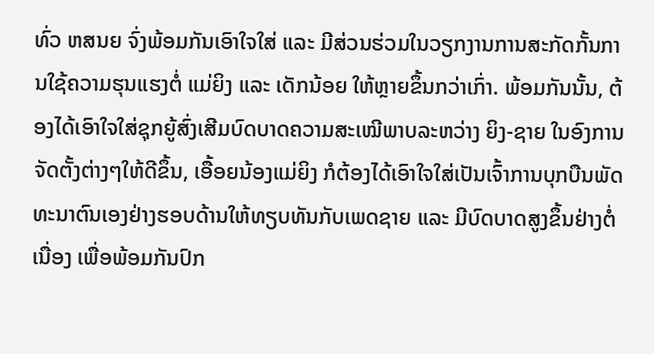ທົ່ວ ຫສນຍ ຈົ່ງພ້ອມກັນເອົາໃຈໃສ່ ແລະ ມີສ່ວນຮ່ວມໃນວຽກງານການສະກັດກັ້ນການໃຊ້ຄວາມຮຸນແຮງຕໍ່ ແມ່ຍິງ ແລະ ເດັກນ້ອຍ ໃຫ້ຫຼາຍຂຶ້ນກວ່າເກົ່າ. ພ້ອມກັນນັ້ນ, ຕ້ອງໄດ້ເອົາໃຈໃສ່ຊຸກຍູ້ສົ່ງເສີມບົດບາດຄວາມສະເໝີພາບລະຫວ່າງ ຍິງ-ຊາຍ ໃນອົງການຈັດຕັ້ງຕ່າງໆໃຫ້ດີຂຶ້ນ, ເອື້ອຍນ້ອງແມ່ຍິງ ກໍຕ້ອງໄດ້ເອົາໃຈໃສ່ເປັນເຈົ້າການບຸກບືນພັດທະນາຕົນເອງຢ່າງຮອບດ້ານໃຫ້ທຽບທັນກັບເພດຊາຍ ແລະ ມີບົດບາດສູງຂຶ້ນຢ່າງຕໍ່ເນື່ອງ ເພື່ອພ້ອມກັນປົກ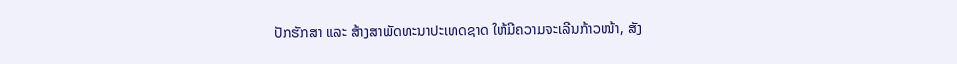ປັກຮັກສາ ແລະ ສ້າງສາພັດທະນາປະເທດຊາດ ໃຫ້ມີຄວາມຈະເລີນກ້າວໜ້າ, ສັງ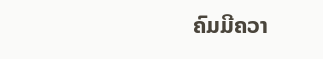ຄົມມີຄວາ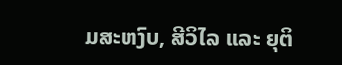ມສະຫງົບ, ສີວິໄລ ແລະ ຍຸຕິ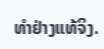ທຳຢ່າງແທ້ຈິງ.